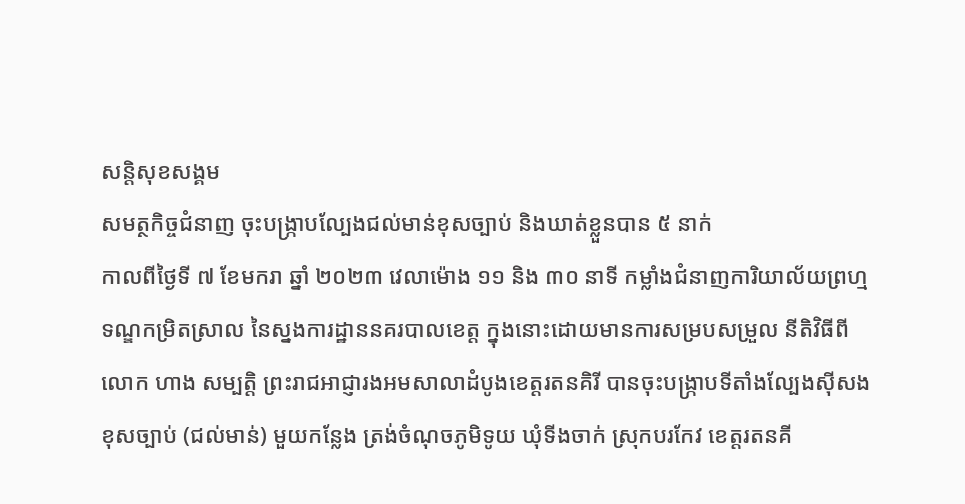សន្តិសុខសង្គម
សមត្ថកិច្ចជំនាញ ចុះបង្ក្រាបល្បែងជល់មាន់ខុសច្បាប់ និងឃាត់ខ្លួនបាន ៥ នាក់
កាលពីថ្ងៃទី ៧ ខែមករា ឆ្នាំ ២០២៣ វេលាម៉ោង ១១ និង ៣០ នាទី កម្លាំងជំនាញការិយាល័យព្រហ្មទណ្ឌកម្រិតស្រាល នៃស្នងការដ្ឋាននគរបាលខេត្ត ក្នុងនោះដោយមានការសម្របសម្រួល នីតិវិធីពី លោក ហាង សម្បត្តិ ព្រះរាជអាជ្ញារងអមសាលាដំបូងខេត្តរតនគិរី បានចុះបង្ក្រាបទីតាំងល្បែងស៊ីសងខុសច្បាប់ (ជល់មាន់) មួយកន្លែង ត្រង់ចំណុចភូមិទូយ ឃុំទីងចាក់ ស្រុកបរកែវ ខេត្តរតនគី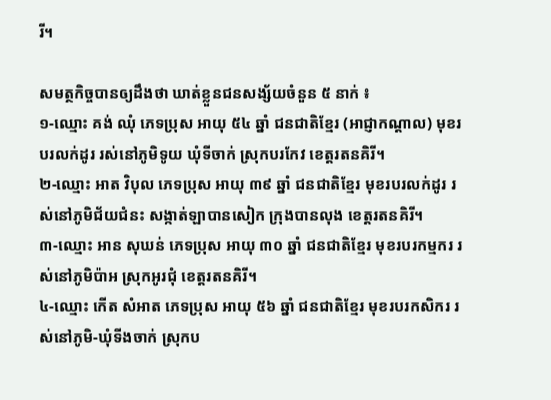រី។

សមត្ថកិច្ចបានឲ្យដឹងថា ឃាត់ខ្លួនជនសង្ស័យចំនួន ៥ នាក់ ៖
១-ឈ្មោះ គង់ ឈុំ ភេទប្រុស អាយុ ៥៤ ឆ្នាំ ជនជាតិខ្មែរ (អាជ្ញាកណ្ដាល) មុខរបរលក់ដូរ រស់នៅភូមិទូយ ឃុំទីចាក់ ស្រុកបរកែវ ខេត្តរតនគិរី។
២-ឈ្មោះ អាត វិបុល ភេទប្រុស អាយុ ៣៩ ឆ្នាំ ជនជាតិខ្មែរ មុខរបរលក់ដូរ រស់នៅភូមិជ័យជំនះ សង្កាត់ឡាបានសៀក ក្រុងបានលុង ខេត្តរតនគិរី។
៣-ឈ្មោះ អាន សុឃន់ ភេទប្រុស អាយុ ៣០ ឆ្នាំ ជនជាតិខ្មែរ មុខរបរកម្មករ រស់នៅភូមិប៉ាអ ស្រុកអូរជុំ ខេត្តរតនគិរី។
៤-ឈ្មោះ កើត សំអាត ភេទប្រុស អាយុ ៥៦ ឆ្នាំ ជនជាតិខ្មែរ មុខរបរកសិករ រស់នៅភូមិ-ឃុំទីងចាក់ ស្រុកប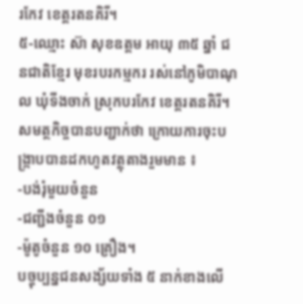រកែវ ខេត្តរតនគិរី។
៥-ឈ្មោះ ស៊ា សុខឧត្ដម អាយុ ៣៥ ឆ្នាំ ជនជាតិខ្មែរ មុខរបរកម្មករ រស់នៅភូមិបាណុល ឃុំទីងចាក់ ស្រុកបរកែវ ខេត្តរតនគិរី។
សមត្ថកិច្ចបានបញ្ជាក់ថា ក្រោយការចុះបង្ក្រាបបានដកហូតវត្ថុតាងរួមមាន ៖
-បង់រុំមួយចំនួន
-ជញ្ជីងចំនួន ០១
-ម៉ូតូចំនួន ១០ គ្រឿង។
បច្ចុប្បន្នជនសង្ស័យទាំង ៥ នាក់ខាងលើ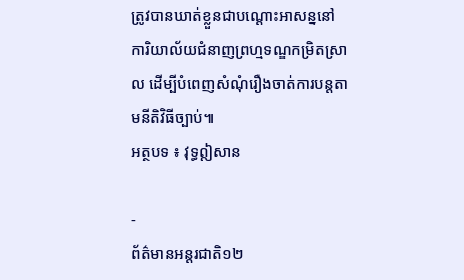ត្រូវបានឃាត់ខ្លួនជាបណ្ដោះអាសន្ននៅការិយាល័យជំនាញព្រហ្មទណ្ឌកម្រិតស្រាល ដើម្បីបំពេញសំណុំរឿងចាត់ការបន្តតាមនីតិវិធីច្បាប់៕
អត្ថបទ ៖ វុទ្ធឦសាន

-
ព័ត៌មានអន្ដរជាតិ១២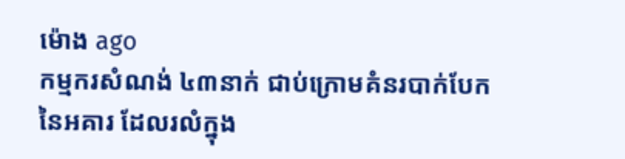ម៉ោង ago
កម្មករសំណង់ ៤៣នាក់ ជាប់ក្រោមគំនរបាក់បែកនៃអគារ ដែលរលំក្នុង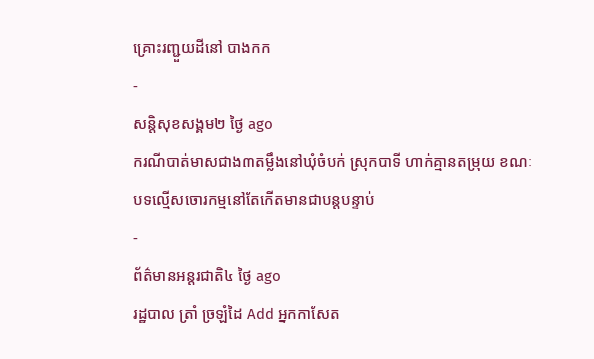គ្រោះរញ្ជួយដីនៅ បាងកក
-
សន្តិសុខសង្គម២ ថ្ងៃ ago
ករណីបាត់មាសជាង៣តម្លឹងនៅឃុំចំបក់ ស្រុកបាទី ហាក់គ្មានតម្រុយ ខណៈបទល្មើសចោរកម្មនៅតែកើតមានជាបន្តបន្ទាប់
-
ព័ត៌មានអន្ដរជាតិ៤ ថ្ងៃ ago
រដ្ឋបាល ត្រាំ ច្រឡំដៃ Add អ្នកកាសែត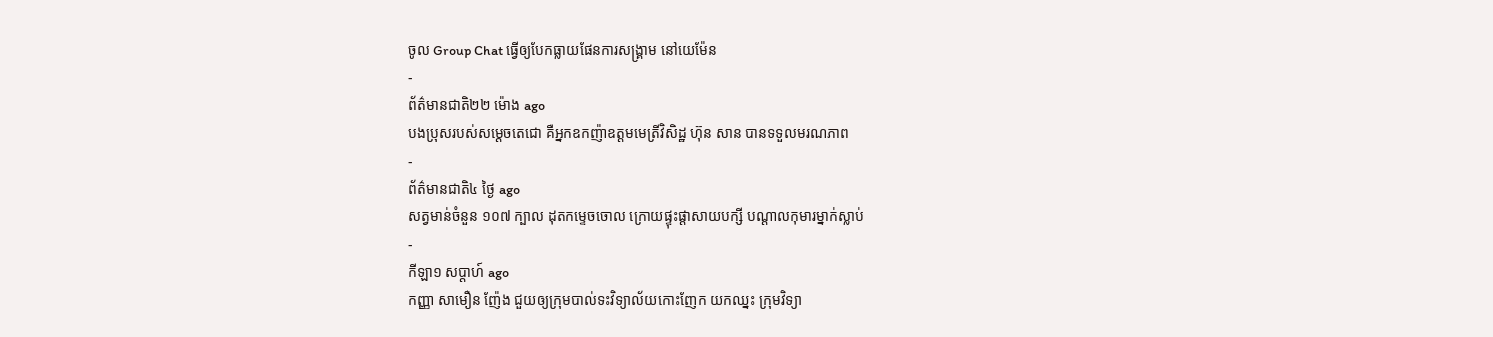ចូល Group Chat ធ្វើឲ្យបែកធ្លាយផែនការសង្គ្រាម នៅយេម៉ែន
-
ព័ត៌មានជាតិ២២ ម៉ោង ago
បងប្រុសរបស់សម្ដេចតេជោ គឺអ្នកឧកញ៉ាឧត្តមមេត្រីវិសិដ្ឋ ហ៊ុន សាន បានទទួលមរណភាព
-
ព័ត៌មានជាតិ៤ ថ្ងៃ ago
សត្វមាន់ចំនួន ១០៧ ក្បាល ដុតកម្ទេចចោល ក្រោយផ្ទុះផ្ដាសាយបក្សី បណ្តាលកុមារម្នាក់ស្លាប់
-
កីឡា១ សប្តាហ៍ ago
កញ្ញា សាមឿន ញ៉ែង ជួយឲ្យក្រុមបាល់ទះវិទ្យាល័យកោះញែក យកឈ្នះ ក្រុមវិទ្យា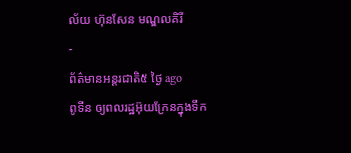ល័យ ហ៊ុនសែន មណ្ឌលគិរី
-
ព័ត៌មានអន្ដរជាតិ៥ ថ្ងៃ ago
ពូទីន ឲ្យពលរដ្ឋអ៊ុយក្រែនក្នុងទឹក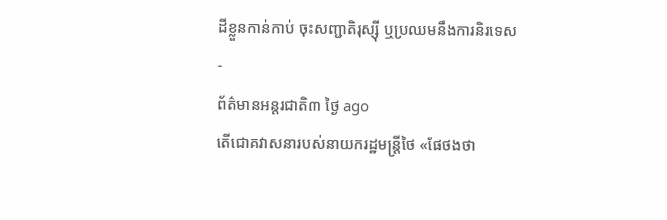ដីខ្លួនកាន់កាប់ ចុះសញ្ជាតិរុស្ស៊ី ឬប្រឈមនឹងការនិរទេស
-
ព័ត៌មានអន្ដរជាតិ៣ ថ្ងៃ ago
តើជោគវាសនារបស់នាយករដ្ឋមន្ត្រីថៃ «ផែថងថា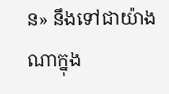ន» នឹងទៅជាយ៉ាងណាក្នុង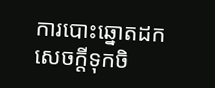ការបោះឆ្នោតដកសេចក្តីទុកចិ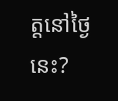ត្តនៅថ្ងៃនេះ?